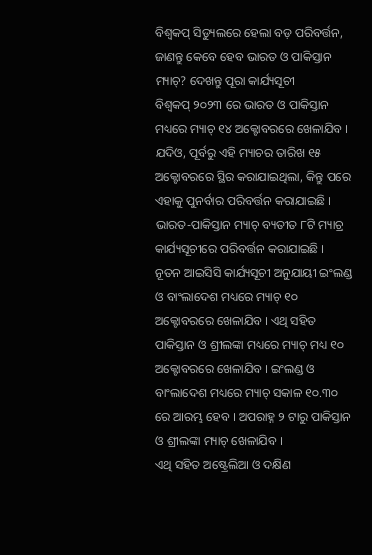ବିଶ୍ୱକପ୍ ସିଡ୍ୟୁଲରେ ହେଲା ବଡ଼ ପରିବର୍ତ୍ତନ, ଜାଣନ୍ତୁ କେବେ ହେବ ଭାରତ ଓ ପାକିସ୍ତାନ ମ୍ୟାଚ୍? ଦେଖନ୍ତୁ ପୂରା କାର୍ଯ୍ୟସୂଚୀ
ବିଶ୍ୱକପ୍ ୨୦୨୩ ରେ ଭାରତ ଓ ପାକିସ୍ତାନ ମଧ୍ୟରେ ମ୍ୟାଚ୍ ୧୪ ଅକ୍ଟୋବରରେ ଖେଳାଯିବ । ଯଦିଓ, ପୂର୍ବରୁ ଏହି ମ୍ୟାଚର ତାରିଖ ୧୫ ଅକ୍ଟୋବରରେ ସ୍ଥିର କରାଯାଇଥିଲା, କିନ୍ତୁ ପରେ ଏହାକୁ ପୁନର୍ବାର ପରିବର୍ତ୍ତନ କରାଯାଇଛି । ଭାରତ-ପାକିସ୍ତାନ ମ୍ୟାଚ୍ ବ୍ୟତୀତ ୮ଟି ମ୍ୟାଚ୍ର କାର୍ଯ୍ୟସୂଚୀରେ ପରିବର୍ତ୍ତନ କରାଯାଇଛି । ନୂତନ ଆଇସିସି କାର୍ଯ୍ୟସୂଚୀ ଅନୁଯାୟୀ ଇଂଲଣ୍ଡ ଓ ବାଂଲାଦେଶ ମଧ୍ୟରେ ମ୍ୟାଚ୍ ୧୦ ଅକ୍ଟୋବରରେ ଖେଳାଯିବ । ଏଥି ସହିତ ପାକିସ୍ତାନ ଓ ଶ୍ରୀଲଙ୍କା ମଧ୍ୟରେ ମ୍ୟାଚ୍ ମଧ୍ୟ ୧୦ ଅକ୍ଟୋବରରେ ଖେଳାଯିବ । ଇଂଲଣ୍ଡ ଓ ବାଂଲାଦେଶ ମଧ୍ୟରେ ମ୍ୟାଚ୍ ସକାଳ ୧୦.୩୦ ରେ ଆରମ୍ଭ ହେବ । ଅପରାହ୍ନ ୨ ଟାରୁ ପାକିସ୍ତାନ ଓ ଶ୍ରୀଲଙ୍କା ମ୍ୟାଚ୍ ଖେଳାଯିବ ।
ଏଥି ସହିତ ଅଷ୍ଟ୍ରେଲିଆ ଓ ଦକ୍ଷିଣ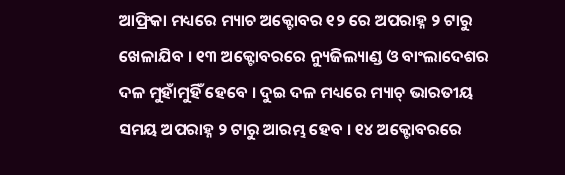ଆଫ୍ରିକା ମଧ୍ୟରେ ମ୍ୟାଚ ଅକ୍ଟୋବର ୧୨ ରେ ଅପରାହ୍ନ ୨ ଟାରୁ ଖେଳାଯିବ । ୧୩ ଅକ୍ଟୋବରରେ ନ୍ୟୁଜିଲ୍ୟାଣ୍ଡ ଓ ବାଂଲାଦେଶର ଦଳ ମୁହାଁମୁହିଁ ହେବେ । ଦୁଇ ଦଳ ମଧ୍ୟରେ ମ୍ୟାଚ୍ ଭାରତୀୟ ସମୟ ଅପରାହ୍ନ ୨ ଟାରୁ ଆରମ୍ଭ ହେବ । ୧୪ ଅକ୍ଟୋବରରେ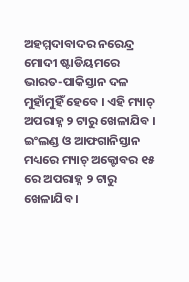ଅହମ୍ମଦାବାଦର ନରେନ୍ଦ୍ର ମୋଦୀ ଷ୍ଟାଡିୟମରେ ଭାରତ-ପାକିସ୍ତାନ ଦଳ ମୁହାଁମୁହିଁ ହେବେ । ଏହି ମ୍ୟାଚ୍ ଅପରାହ୍ନ ୨ ଟାରୁ ଖେଳାଯିବ । ଇଂଲଣ୍ଡ ଓ ଆଫଗାନିସ୍ତାନ ମଧ୍ୟରେ ମ୍ୟାଚ୍ ଅକ୍ଟୋବର ୧୫ ରେ ଅପରାହ୍ନ ୨ ଟାରୁ ଖେଳାଯିବ ।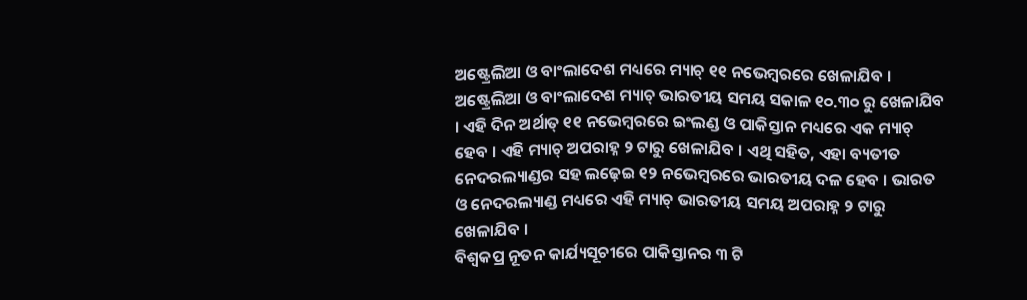ଅଷ୍ଟ୍ରେଲିଆ ଓ ବାଂଲାଦେଶ ମଧ୍ୟରେ ମ୍ୟାଚ୍ ୧୧ ନଭେମ୍ବରରେ ଖେଳାଯିବ । ଅଷ୍ଟ୍ରେଲିଆ ଓ ବାଂଲାଦେଶ ମ୍ୟାଚ୍ ଭାରତୀୟ ସମୟ ସକାଳ ୧୦.୩୦ ରୁ ଖେଳାଯିବ । ଏହି ଦିନ ଅର୍ଥାତ୍ ୧୧ ନଭେମ୍ବରରେ ଇଂଲଣ୍ଡ ଓ ପାକିସ୍ତାନ ମଧ୍ୟରେ ଏକ ମ୍ୟାଚ୍ ହେବ । ଏହି ମ୍ୟାଚ୍ ଅପରାହ୍ନ ୨ ଟାରୁ ଖେଳାଯିବ । ଏଥି ସହିତ, ଏହା ବ୍ୟତୀତ ନେଦରଲ୍ୟାଣ୍ଡର ସହ ଲଢ଼େଇ ୧୨ ନଭେମ୍ବରରେ ଭାରତୀୟ ଦଳ ହେବ । ଭାରତ ଓ ନେଦରଲ୍ୟାଣ୍ଡ ମଧ୍ୟରେ ଏହି ମ୍ୟାଚ୍ ଭାରତୀୟ ସମୟ ଅପରାହ୍ନ ୨ ଟାରୁ ଖେଳାଯିବ ।
ବିଶ୍ୱକପ୍ର ନୂତନ କାର୍ଯ୍ୟସୂଚୀରେ ପାକିସ୍ତାନର ୩ ଟି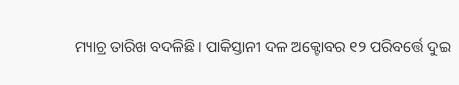ମ୍ୟାଚ୍ର ତାରିଖ ବଦଳିଛି । ପାକିସ୍ତାନୀ ଦଳ ଅକ୍ଟୋବର ୧୨ ପରିବର୍ତ୍ତେ ଦୁଇ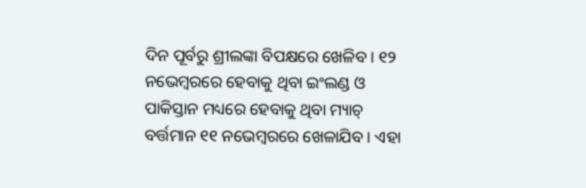ଦିନ ପୂର୍ବରୁ ଶ୍ରୀଲଙ୍କା ବିପକ୍ଷରେ ଖେଳିବ । ୧୨ ନଭେମ୍ବରରେ ହେବାକୁ ଥିବା ଇଂଲଣ୍ଡ ଓ ପାକିସ୍ତାନ ମଧ୍ୟରେ ହେବାକୁ ଥିବା ମ୍ୟାଚ୍ ବର୍ତ୍ତମାନ ୧୧ ନଭେମ୍ବରରେ ଖେଳାଯିବ । ଏହା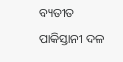ବ୍ୟତୀତ ପାକିସ୍ତାନୀ ଦଳ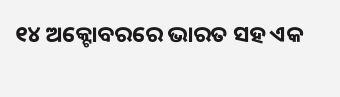୧୪ ଅକ୍ଟୋବରରେ ଭାରତ ସହ ଏକ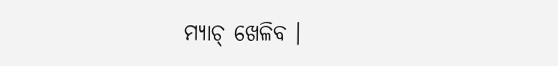ମ୍ୟାଚ୍ ଖେଳିବ ।